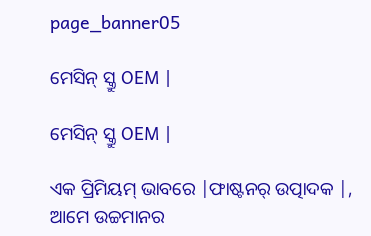page_banner05

ମେସିନ୍ ସ୍କ୍ରୁ OEM |

ମେସିନ୍ ସ୍କ୍ରୁ OEM |

ଏକ ପ୍ରିମିୟମ୍ ଭାବରେ |ଫାଷ୍ଟନର୍ ଉତ୍ପାଦକ |, ଆମେ ଉଚ୍ଚମାନର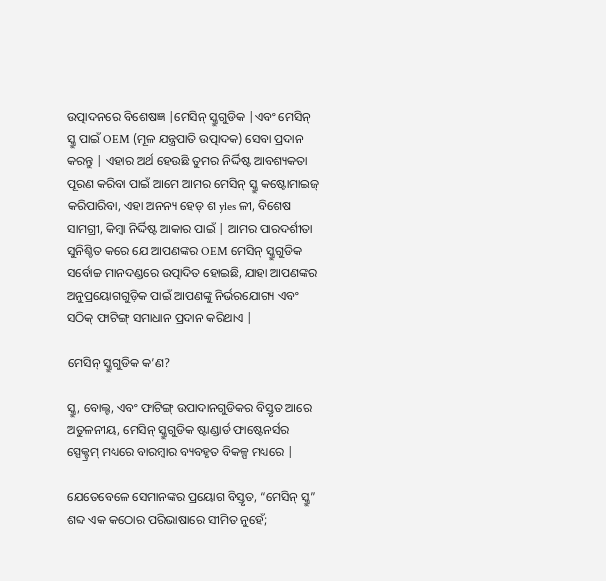ଉତ୍ପାଦନରେ ବିଶେଷଜ୍ଞ |ମେସିନ୍ ସ୍କ୍ରୁଗୁଡିକ |ଏବଂ ମେସିନ୍ ସ୍କ୍ରୁ ପାଇଁ OEM (ମୂଳ ଯନ୍ତ୍ରପାତି ଉତ୍ପାଦକ) ସେବା ପ୍ରଦାନ କରନ୍ତୁ | ଏହାର ଅର୍ଥ ହେଉଛି ତୁମର ନିର୍ଦ୍ଦିଷ୍ଟ ଆବଶ୍ୟକତା ପୂରଣ କରିବା ପାଇଁ ଆମେ ଆମର ମେସିନ୍ ସ୍କ୍ରୁ କଷ୍ଟୋମାଇଜ୍ କରିପାରିବା, ଏହା ଅନନ୍ୟ ହେଡ୍ ଶ yles ଳୀ, ବିଶେଷ ସାମଗ୍ରୀ, କିମ୍ବା ନିର୍ଦ୍ଦିଷ୍ଟ ଆକାର ପାଇଁ | ଆମର ପାରଦର୍ଶୀତା ସୁନିଶ୍ଚିତ କରେ ଯେ ଆପଣଙ୍କର OEM ମେସିନ୍ ସ୍କ୍ରୁଗୁଡିକ ସର୍ବୋଚ୍ଚ ମାନଦଣ୍ଡରେ ଉତ୍ପାଦିତ ହୋଇଛି, ଯାହା ଆପଣଙ୍କର ଅନୁପ୍ରୟୋଗଗୁଡ଼ିକ ପାଇଁ ଆପଣଙ୍କୁ ନିର୍ଭରଯୋଗ୍ୟ ଏବଂ ସଠିକ୍ ଫାଟିଙ୍ଗ୍ ସମାଧାନ ପ୍ରଦାନ କରିଥାଏ |

ମେସିନ୍ ସ୍କ୍ରୁଗୁଡିକ କ’ଣ?

ସ୍କ୍ରୁ, ବୋଲ୍ଟ, ଏବଂ ଫାଟିଙ୍ଗ୍ ଉପାଦାନଗୁଡିକର ବିସ୍ତୃତ ଆରେ ଅତୁଳନୀୟ, ମେସିନ୍ ସ୍କ୍ରୁଗୁଡିକ ଷ୍ଟାଣ୍ଡାର୍ଡ ଫାଷ୍ଟେନର୍ସର ସ୍ପେକ୍ଟ୍ରମ୍ ମଧ୍ୟରେ ବାରମ୍ବାର ବ୍ୟବହୃତ ବିକଳ୍ପ ମଧ୍ୟରେ |

ଯେତେବେଳେ ସେମାନଙ୍କର ପ୍ରୟୋଗ ବିସ୍ତୃତ, “ମେସିନ୍ ସ୍କ୍ରୁ” ଶବ୍ଦ ଏକ କଠୋର ପରିଭାଷାରେ ସୀମିତ ନୁହେଁ;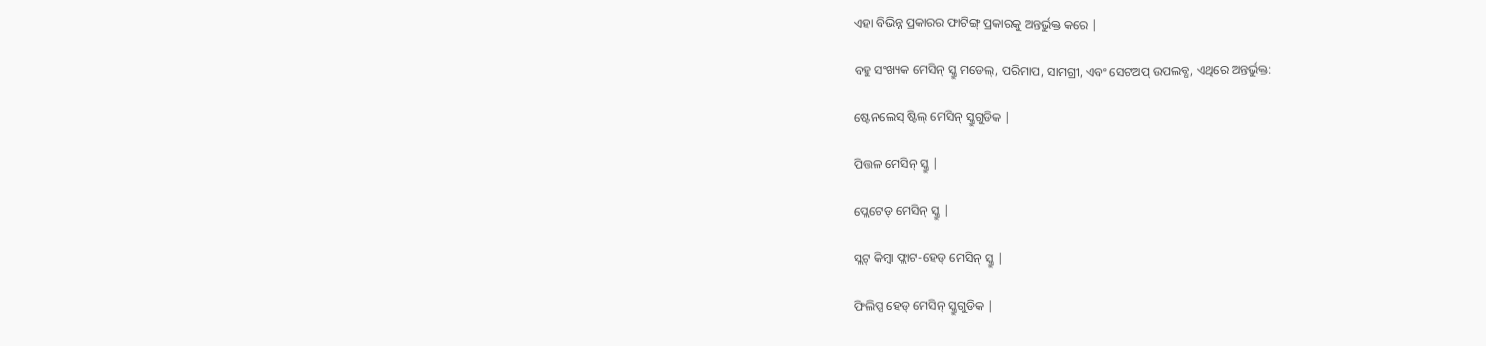ଏହା ବିଭିନ୍ନ ପ୍ରକାରର ଫାଟିଙ୍ଗ୍ ପ୍ରକାରକୁ ଅନ୍ତର୍ଭୁକ୍ତ କରେ |

ବହୁ ସଂଖ୍ୟକ ମେସିନ୍ ସ୍କ୍ରୁ ମଡେଲ୍, ପରିମାପ, ସାମଗ୍ରୀ, ଏବଂ ସେଟଅପ୍ ଉପଲବ୍ଧ, ଏଥିରେ ଅନ୍ତର୍ଭୁକ୍ତ:

ଷ୍ଟେନଲେସ୍ ଷ୍ଟିଲ୍ ମେସିନ୍ ସ୍କ୍ରୁଗୁଡିକ |

ପିତ୍ତଳ ମେସିନ୍ ସ୍କ୍ରୁ |

ପ୍ଲେଟେଡ୍ ମେସିନ୍ ସ୍କ୍ରୁ |

ସ୍ଲଟ୍ କିମ୍ବା ଫ୍ଲାଟ-ହେଡ୍ ମେସିନ୍ ସ୍କ୍ରୁ |

ଫିଲିପ୍ସ ହେଡ୍ ମେସିନ୍ ସ୍କ୍ରୁଗୁଡିକ |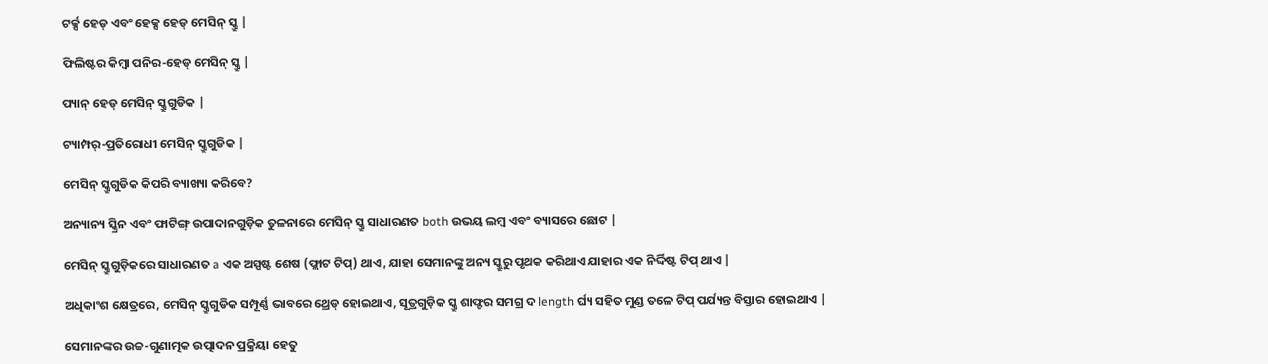ଟର୍କ୍ସ ହେଡ୍ ଏବଂ ହେକ୍ସ ହେଡ୍ ମେସିନ୍ ସ୍କ୍ରୁ |

ଫିଲିଷ୍ଟର କିମ୍ବା ପନିର-ହେଡ୍ ମେସିନ୍ ସ୍କ୍ରୁ |

ପ୍ୟାନ୍ ହେଡ୍ ମେସିନ୍ ସ୍କ୍ରୁଗୁଡିକ |

ଟ୍ୟାମ୍ପର୍-ପ୍ରତିରୋଧୀ ମେସିନ୍ ସ୍କ୍ରୁଗୁଡିକ |

ମେସିନ୍ ସ୍କ୍ରୁଗୁଡିକ କିପରି ବ୍ୟାଖ୍ୟା କରିବେ?

ଅନ୍ୟାନ୍ୟ ସ୍କ୍ରିନ ଏବଂ ଫାଟିଙ୍ଗ୍ ଉପାଦାନଗୁଡ଼ିକ ତୁଳନାରେ ମେସିନ୍ ସ୍କ୍ରୁ ସାଧାରଣତ both ଉଭୟ ଲମ୍ବ ଏବଂ ବ୍ୟାସରେ ଛୋଟ |

ମେସିନ୍ ସ୍କ୍ରୁଗୁଡ଼ିକରେ ସାଧାରଣତ a ଏକ ଅସ୍ପଷ୍ଟ ଶେଷ (ଫ୍ଲାଟ ଟିପ୍) ଥାଏ, ଯାହା ସେମାନଙ୍କୁ ଅନ୍ୟ ସ୍କ୍ରୁରୁ ପୃଥକ କରିଥାଏ ଯାହାର ଏକ ନିର୍ଦ୍ଦିଷ୍ଟ ଟିପ୍ ଥାଏ |

ଅଧିକାଂଶ କ୍ଷେତ୍ରରେ, ମେସିନ୍ ସ୍କ୍ରୁଗୁଡିକ ସମ୍ପୂର୍ଣ୍ଣ ଭାବରେ ଥ୍ରେଡ୍ ହୋଇଥାଏ, ସୂତ୍ରଗୁଡ଼ିକ ସ୍କ୍ରୁ ଶାଫ୍ଟର ସମଗ୍ର ଦ length ର୍ଘ୍ୟ ସହିତ ମୁଣ୍ଡ ତଳେ ଟିପ୍ ପର୍ଯ୍ୟନ୍ତ ବିସ୍ତାର ହୋଇଥାଏ |

ସେମାନଙ୍କର ଉଚ୍ଚ-ଗୁଣାତ୍ମକ ଉତ୍ପାଦନ ପ୍ରକ୍ରିୟା ହେତୁ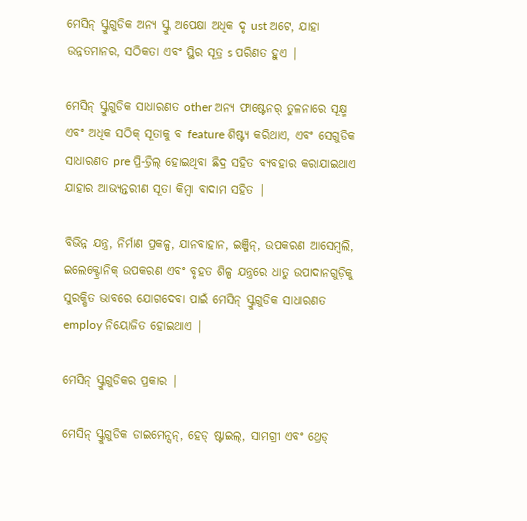ମେସିନ୍ ସ୍କ୍ରୁଗୁଡିକ ଅନ୍ୟ ସ୍କ୍ରୁ ଅପେକ୍ଷା ଅଧିକ ଦୃ ust ଅଟେ, ଯାହା ଉନ୍ନତମାନର, ସଠିକତା ଏବଂ ସ୍ଥିର ସୂତ୍ର s ପରିଣତ ହୁଏ |

ମେସିନ୍ ସ୍କ୍ରୁଗୁଡିକ ସାଧାରଣତ other ଅନ୍ୟ ଫାଷ୍ଟେନର୍ ତୁଳନାରେ ସୂକ୍ଷ୍ମ ଏବଂ ଅଧିକ ସଠିକ୍ ସୂତାକୁ ବ feature ଶିଷ୍ଟ୍ୟ କରିଥାଏ, ଏବଂ ସେଗୁଡିକ ସାଧାରଣତ pre ପ୍ରି-ଡ୍ରିଲ୍ ହୋଇଥିବା ଛିଦ୍ର ସହିତ ବ୍ୟବହାର କରାଯାଇଥାଏ ଯାହାର ଆଭ୍ୟନ୍ତରୀଣ ସୂତା କିମ୍ବା ବାଦାମ ସହିତ |

ବିଭିନ୍ନ ଯନ୍ତ୍ର, ନିର୍ମାଣ ପ୍ରକଳ୍ପ, ଯାନବାହାନ, ଇଞ୍ଜିନ୍, ଉପକରଣ ଆସେମ୍ବଲି, ଇଲେକ୍ଟ୍ରୋନିକ୍ ଉପକରଣ ଏବଂ ବୃହତ ଶିଳ୍ପ ଯନ୍ତ୍ରରେ ଧାତୁ ଉପାଦାନଗୁଡ଼ିକୁ ସୁରକ୍ଷିତ ଭାବରେ ଯୋଗଦେବା ପାଇଁ ମେସିନ୍ ସ୍କ୍ରୁଗୁଡିକ ସାଧାରଣତ employ ନିୟୋଜିତ ହୋଇଥାଏ |

ମେସିନ୍ ସ୍କ୍ରୁଗୁଡିକର ପ୍ରକାର |

ମେସିନ୍ ସ୍କ୍ରୁଗୁଡିକ ଡାଇମେନ୍ସନ୍, ହେଡ୍ ଷ୍ଟାଇଲ୍, ସାମଗ୍ରୀ ଏବଂ ଥ୍ରେଡ୍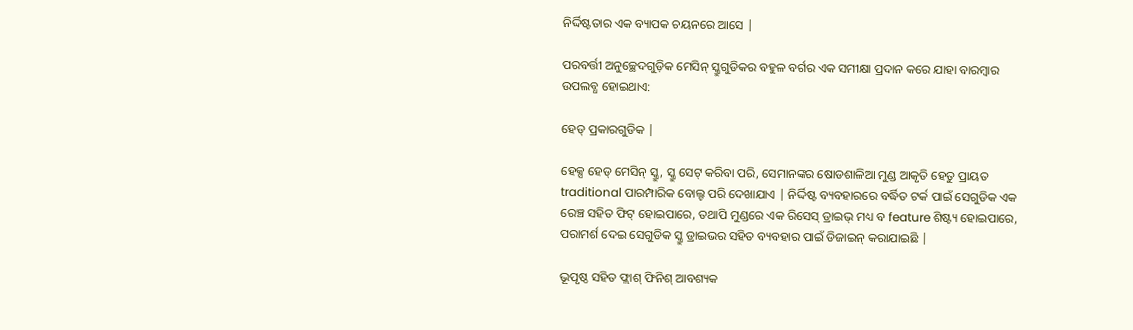ନିର୍ଦ୍ଦିଷ୍ଟତାର ଏକ ବ୍ୟାପକ ଚୟନରେ ଆସେ |

ପରବର୍ତ୍ତୀ ଅନୁଚ୍ଛେଦଗୁଡ଼ିକ ମେସିନ୍ ସ୍କ୍ରୁଗୁଡିକର ବହୁଳ ବର୍ଗର ଏକ ସମୀକ୍ଷା ପ୍ରଦାନ କରେ ଯାହା ବାରମ୍ବାର ଉପଲବ୍ଧ ହୋଇଥାଏ:

ହେଡ୍ ପ୍ରକାରଗୁଡିକ |

ହେକ୍ସ ହେଡ୍ ମେସିନ୍ ସ୍କ୍ରୁ, ସ୍କ୍ରୁ ସେଟ୍ କରିବା ପରି, ସେମାନଙ୍କର ଷୋଡଶାଳିଆ ମୁଣ୍ଡ ଆକୃତି ହେତୁ ପ୍ରାୟତ traditional ପାରମ୍ପାରିକ ବୋଲ୍ଟ ପରି ଦେଖାଯାଏ | ନିର୍ଦ୍ଦିଷ୍ଟ ବ୍ୟବହାରରେ ବର୍ଦ୍ଧିତ ଟର୍କ ପାଇଁ ସେଗୁଡିକ ଏକ ରେଞ୍ଚ ସହିତ ଫିଟ୍ ହୋଇପାରେ, ତଥାପି ମୁଣ୍ଡରେ ଏକ ରିସେସ୍ ଡ୍ରାଇଭ୍ ମଧ୍ୟ ବ feature ଶିଷ୍ଟ୍ୟ ହୋଇପାରେ, ପରାମର୍ଶ ଦେଇ ସେଗୁଡିକ ସ୍କ୍ରୁ ଡ୍ରାଇଭର ସହିତ ବ୍ୟବହାର ପାଇଁ ଡିଜାଇନ୍ କରାଯାଇଛି |

ଭୂପୃଷ୍ଠ ସହିତ ଫ୍ଲାଶ୍ ଫିନିଶ୍ ଆବଶ୍ୟକ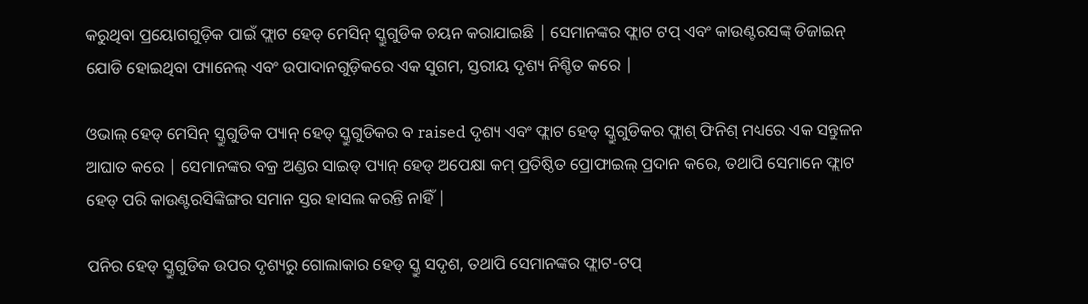କରୁଥିବା ପ୍ରୟୋଗଗୁଡ଼ିକ ପାଇଁ ଫ୍ଲାଟ ହେଡ୍ ମେସିନ୍ ସ୍କ୍ରୁଗୁଡିକ ଚୟନ କରାଯାଇଛି | ସେମାନଙ୍କର ଫ୍ଲାଟ ଟପ୍ ଏବଂ କାଉଣ୍ଟରସଙ୍କ୍ ଡିଜାଇନ୍ ଯୋଡି ହୋଇଥିବା ପ୍ୟାନେଲ୍ ଏବଂ ଉପାଦାନଗୁଡ଼ିକରେ ଏକ ସୁଗମ, ସ୍ତରୀୟ ଦୃଶ୍ୟ ନିଶ୍ଚିତ କରେ |

ଓଭାଲ୍ ହେଡ୍ ମେସିନ୍ ସ୍କ୍ରୁଗୁଡିକ ପ୍ୟାନ୍ ହେଡ୍ ସ୍କ୍ରୁଗୁଡିକର ବ raised ଦୃଶ୍ୟ ଏବଂ ଫ୍ଲାଟ ହେଡ୍ ସ୍କ୍ରୁଗୁଡିକର ଫ୍ଲାଶ୍ ଫିନିଶ୍ ମଧ୍ୟରେ ଏକ ସନ୍ତୁଳନ ଆଘାତ କରେ | ସେମାନଙ୍କର ବକ୍ର ଅଣ୍ଡର ସାଇଡ୍ ପ୍ୟାନ୍ ହେଡ୍ ଅପେକ୍ଷା କମ୍ ପ୍ରତିଷ୍ଠିତ ପ୍ରୋଫାଇଲ୍ ପ୍ରଦାନ କରେ, ତଥାପି ସେମାନେ ଫ୍ଲାଟ ହେଡ୍ ପରି କାଉଣ୍ଟରସିଙ୍କିଙ୍ଗର ସମାନ ସ୍ତର ହାସଲ କରନ୍ତି ନାହିଁ |

ପନିର ହେଡ୍ ସ୍କ୍ରୁଗୁଡିକ ଉପର ଦୃଶ୍ୟରୁ ଗୋଲାକାର ହେଡ୍ ସ୍କ୍ରୁ ସଦୃଶ, ତଥାପି ସେମାନଙ୍କର ଫ୍ଲାଟ-ଟପ୍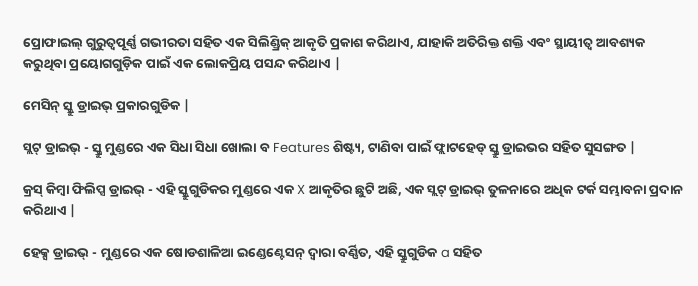ପ୍ରୋଫାଇଲ୍ ଗୁରୁତ୍ୱପୂର୍ଣ୍ଣ ଗଭୀରତା ସହିତ ଏକ ସିଲିଣ୍ଡ୍ରିକ୍ ଆକୃତି ପ୍ରକାଶ କରିଥାଏ, ଯାହାକି ଅତିରିକ୍ତ ଶକ୍ତି ଏବଂ ସ୍ଥାୟୀତ୍ୱ ଆବଶ୍ୟକ କରୁଥିବା ପ୍ରୟୋଗଗୁଡ଼ିକ ପାଇଁ ଏକ ଲୋକପ୍ରିୟ ପସନ୍ଦ କରିଥାଏ |

ମେସିନ୍ ସ୍କ୍ରୁ ଡ୍ରାଇଭ୍ ପ୍ରକାରଗୁଡିକ |

ସ୍ଲଟ୍ ଡ୍ରାଇଭ୍ - ସ୍କ୍ରୁ ମୁଣ୍ଡରେ ଏକ ସିଧା ସିଧା ଖୋଲା ବ Features ଶିଷ୍ଟ୍ୟ, ଟାଣିବା ପାଇଁ ଫ୍ଲାଟହେଡ୍ ସ୍କ୍ରୁ ଡ୍ରାଇଭର ସହିତ ସୁସଙ୍ଗତ |

କ୍ରସ୍ କିମ୍ବା ଫିଲିପ୍ସ ଡ୍ରାଇଭ୍ - ଏହି ସ୍କ୍ରୁଗୁଡିକର ମୁଣ୍ଡରେ ଏକ X ଆକୃତିର ଛୁଟି ଅଛି, ଏକ ସ୍ଲଟ୍ ଡ୍ରାଇଭ୍ ତୁଳନାରେ ଅଧିକ ଟର୍କ ସମ୍ଭାବନା ପ୍ରଦାନ କରିଥାଏ |

ହେକ୍ସ ଡ୍ରାଇଭ୍ - ମୁଣ୍ଡରେ ଏକ ଷୋଡଶାଳିଆ ଇଣ୍ଡେଣ୍ଟେସନ୍ ଦ୍ୱାରା ବର୍ଣ୍ଣିତ, ଏହି ସ୍କ୍ରୁଗୁଡିକ a ସହିତ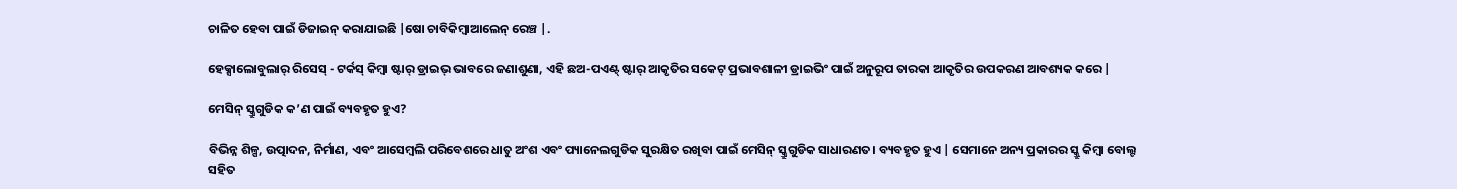ଚାଳିତ ହେବା ପାଇଁ ଡିଜାଇନ୍ କରାଯାଇଛି |ଷୋ ଚାବିକିମ୍ବାଆଲେନ୍ ରେଞ୍ଚ |.

ହେକ୍ସାଲୋବୁଲାର୍ ରିସେସ୍ - ଟର୍କସ୍ କିମ୍ବା ଷ୍ଟାର୍ ଡ୍ରାଇଭ୍ ଭାବରେ ଜଣାଶୁଣା, ଏହି ଛଅ-ପଏଣ୍ଟ୍ ଷ୍ଟାର୍ ଆକୃତିର ସକେଟ୍ ପ୍ରଭାବଶାଳୀ ଡ୍ରାଇଭିଂ ପାଇଁ ଅନୁରୂପ ତାରକା ଆକୃତିର ଉପକରଣ ଆବଶ୍ୟକ କରେ |

ମେସିନ୍ ସ୍କ୍ରୁଗୁଡିକ କ’ଣ ପାଇଁ ବ୍ୟବହୃତ ହୁଏ?

ବିଭିନ୍ନ ଶିଳ୍ପ, ଉତ୍ପାଦନ, ନିର୍ମାଣ, ଏବଂ ଆସେମ୍ବଲି ପରିବେଶରେ ଧାତୁ ଅଂଶ ଏବଂ ପ୍ୟାନେଲଗୁଡିକ ସୁରକ୍ଷିତ ରଖିବା ପାଇଁ ମେସିନ୍ ସ୍କ୍ରୁଗୁଡିକ ସାଧାରଣତ। ବ୍ୟବହୃତ ହୁଏ | ସେମାନେ ଅନ୍ୟ ପ୍ରକାରର ସ୍କ୍ରୁ କିମ୍ବା ବୋଲ୍ଟ ସହିତ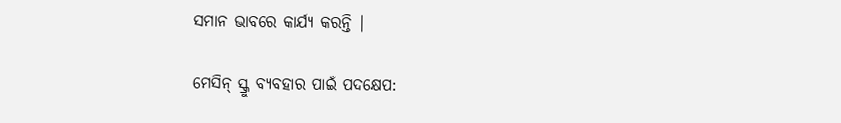ସମାନ ଭାବରେ କାର୍ଯ୍ୟ କରନ୍ତି |

ମେସିନ୍ ସ୍କ୍ରୁ ବ୍ୟବହାର ପାଇଁ ପଦକ୍ଷେପ: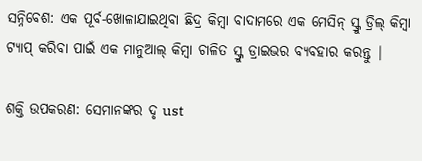ସନ୍ନିବେଶ: ଏକ ପୂର୍ବ-ଖୋଳାଯାଇଥିବା ଛିଦ୍ର କିମ୍ବା ବାଦାମରେ ଏକ ମେସିନ୍ ସ୍କ୍ରୁ ଡ୍ରିଲ୍ କିମ୍ବା ଟ୍ୟାପ୍ କରିବା ପାଇଁ ଏକ ମାନୁଆଲ୍ କିମ୍ବା ଚାଳିତ ସ୍କ୍ରୁ ଡ୍ରାଇଭର ବ୍ୟବହାର କରନ୍ତୁ |

ଶକ୍ତି ଉପକରଣ: ସେମାନଙ୍କର ଦୃ ust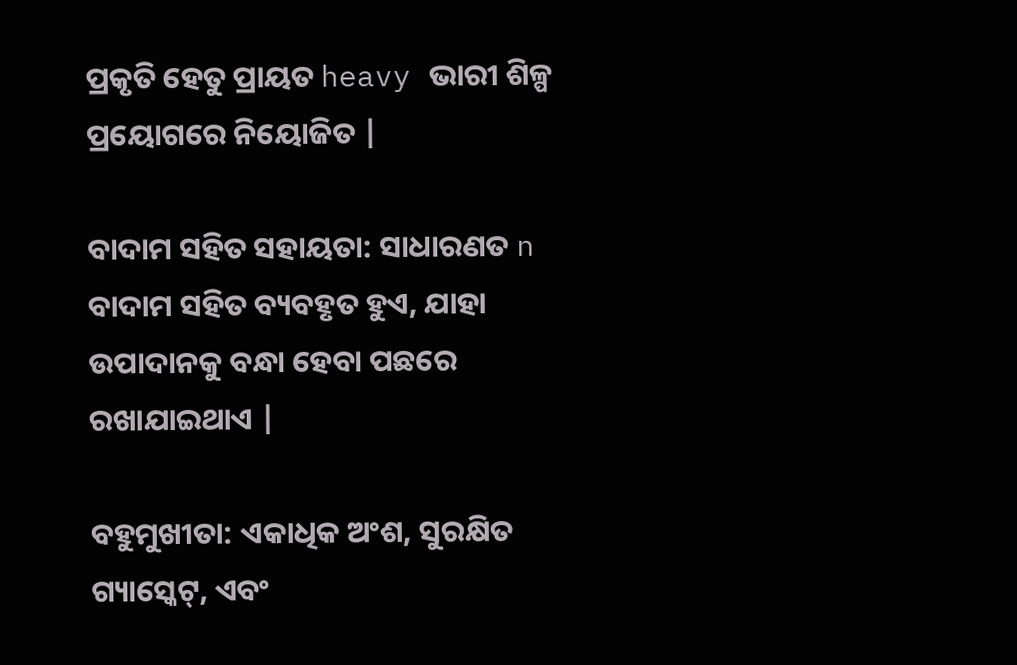ପ୍ରକୃତି ହେତୁ ପ୍ରାୟତ heavy ଭାରୀ ଶିଳ୍ପ ପ୍ରୟୋଗରେ ନିୟୋଜିତ |

ବାଦାମ ସହିତ ସହାୟତା: ସାଧାରଣତ n ବାଦାମ ସହିତ ବ୍ୟବହୃତ ହୁଏ, ଯାହା ଉପାଦାନକୁ ବନ୍ଧା ହେବା ପଛରେ ରଖାଯାଇଥାଏ |

ବହୁମୁଖୀତା: ଏକାଧିକ ଅଂଶ, ସୁରକ୍ଷିତ ଗ୍ୟାସ୍କେଟ୍, ଏବଂ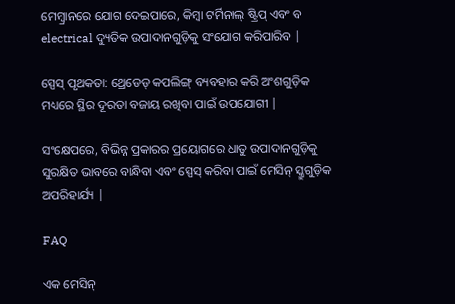ମେମ୍ବ୍ରାନରେ ଯୋଗ ଦେଇପାରେ, କିମ୍ବା ଟର୍ମିନାଲ୍ ଷ୍ଟ୍ରିପ୍ ଏବଂ ବ electrical ଦ୍ୟୁତିକ ଉପାଦାନଗୁଡ଼ିକୁ ସଂଯୋଗ କରିପାରିବ |

ସ୍ପେସ୍ ପୃଥକତା: ଥ୍ରେଡେଡ୍ କପଲିଙ୍ଗ୍ ବ୍ୟବହାର କରି ଅଂଶଗୁଡ଼ିକ ମଧ୍ୟରେ ସ୍ଥିର ଦୂରତା ବଜାୟ ରଖିବା ପାଇଁ ଉପଯୋଗୀ |

ସଂକ୍ଷେପରେ, ବିଭିନ୍ନ ପ୍ରକାରର ପ୍ରୟୋଗରେ ଧାତୁ ଉପାଦାନଗୁଡ଼ିକୁ ସୁରକ୍ଷିତ ଭାବରେ ବାନ୍ଧିବା ଏବଂ ସ୍ପେସ୍ କରିବା ପାଇଁ ମେସିନ୍ ସ୍କ୍ରୁଗୁଡ଼ିକ ଅପରିହାର୍ଯ୍ୟ |

FAQ

ଏକ ମେସିନ୍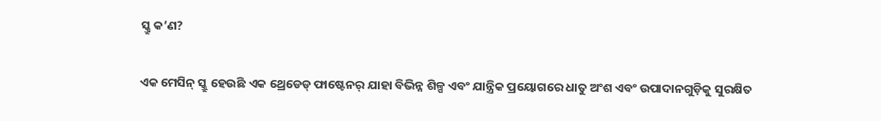ସ୍କ୍ରୁ କ’ଣ?

ଏକ ମେସିନ୍ ସ୍କ୍ରୁ ହେଉଛି ଏକ ଥ୍ରେଡେଡ୍ ଫାଷ୍ଟେନର୍ ଯାହା ବିଭିନ୍ନ ଶିଳ୍ପ ଏବଂ ଯାନ୍ତ୍ରିକ ପ୍ରୟୋଗରେ ଧାତୁ ଅଂଶ ଏବଂ ଉପାଦାନଗୁଡ଼ିକୁ ସୁରକ୍ଷିତ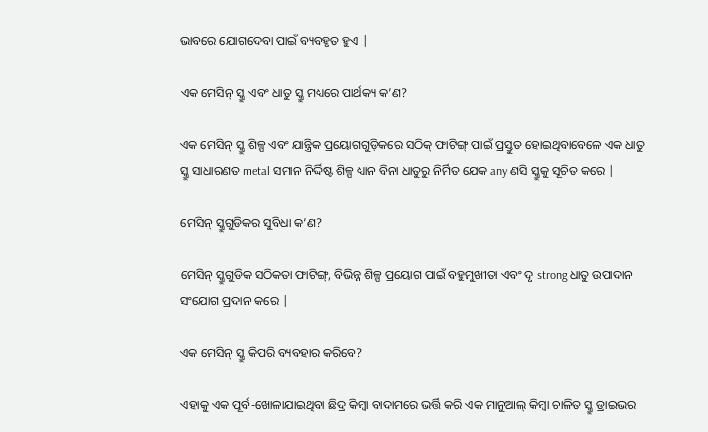ଭାବରେ ଯୋଗଦେବା ପାଇଁ ବ୍ୟବହୃତ ହୁଏ |

ଏକ ମେସିନ୍ ସ୍କ୍ରୁ ଏବଂ ଧାତୁ ସ୍କ୍ରୁ ମଧ୍ୟରେ ପାର୍ଥକ୍ୟ କ’ଣ?

ଏକ ମେସିନ୍ ସ୍କ୍ରୁ ଶିଳ୍ପ ଏବଂ ଯାନ୍ତ୍ରିକ ପ୍ରୟୋଗଗୁଡ଼ିକରେ ସଠିକ୍ ଫାଟିଙ୍ଗ୍ ପାଇଁ ପ୍ରସ୍ତୁତ ହୋଇଥିବାବେଳେ ଏକ ଧାତୁ ସ୍କ୍ରୁ ସାଧାରଣତ metal ସମାନ ନିର୍ଦ୍ଦିଷ୍ଟ ଶିଳ୍ପ ଧ୍ୟାନ ବିନା ଧାତୁରୁ ନିର୍ମିତ ଯେକ any ଣସି ସ୍କ୍ରୁକୁ ସୂଚିତ କରେ |

ମେସିନ୍ ସ୍କ୍ରୁଗୁଡିକର ସୁବିଧା କ’ଣ?

ମେସିନ୍ ସ୍କ୍ରୁଗୁଡିକ ସଠିକତା ଫାଟିଙ୍ଗ୍, ବିଭିନ୍ନ ଶିଳ୍ପ ପ୍ରୟୋଗ ପାଇଁ ବହୁମୁଖୀତା ଏବଂ ଦୃ strong ଧାତୁ ଉପାଦାନ ସଂଯୋଗ ପ୍ରଦାନ କରେ |

ଏକ ମେସିନ୍ ସ୍କ୍ରୁ କିପରି ବ୍ୟବହାର କରିବେ?

ଏହାକୁ ଏକ ପୂର୍ବ-ଖୋଳାଯାଇଥିବା ଛିଦ୍ର କିମ୍ବା ବାଦାମରେ ଭର୍ତ୍ତି କରି ଏକ ମାନୁଆଲ୍ କିମ୍ବା ଚାଳିତ ସ୍କ୍ରୁ ଡ୍ରାଇଭର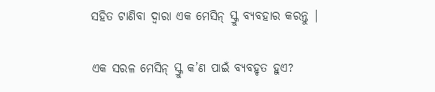ସହିତ ଟାଣିବା ଦ୍ୱାରା ଏକ ମେସିନ୍ ସ୍କ୍ରୁ ବ୍ୟବହାର କରନ୍ତୁ |

ଏକ ସରଳ ମେସିନ୍ ସ୍କ୍ରୁ କ’ଣ ପାଇଁ ବ୍ୟବହୃତ ହୁଏ?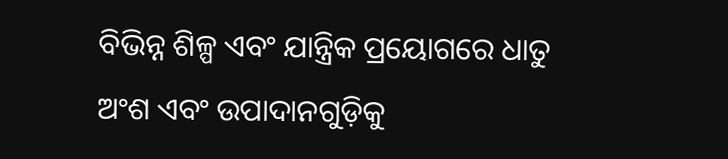ବିଭିନ୍ନ ଶିଳ୍ପ ଏବଂ ଯାନ୍ତ୍ରିକ ପ୍ରୟୋଗରେ ଧାତୁ ଅଂଶ ଏବଂ ଉପାଦାନଗୁଡ଼ିକୁ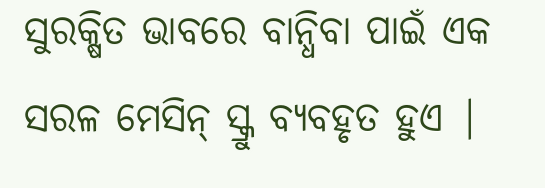ସୁରକ୍ଷିତ ଭାବରେ ବାନ୍ଧିବା ପାଇଁ ଏକ ସରଳ ମେସିନ୍ ସ୍କ୍ରୁ ବ୍ୟବହୃତ ହୁଏ |